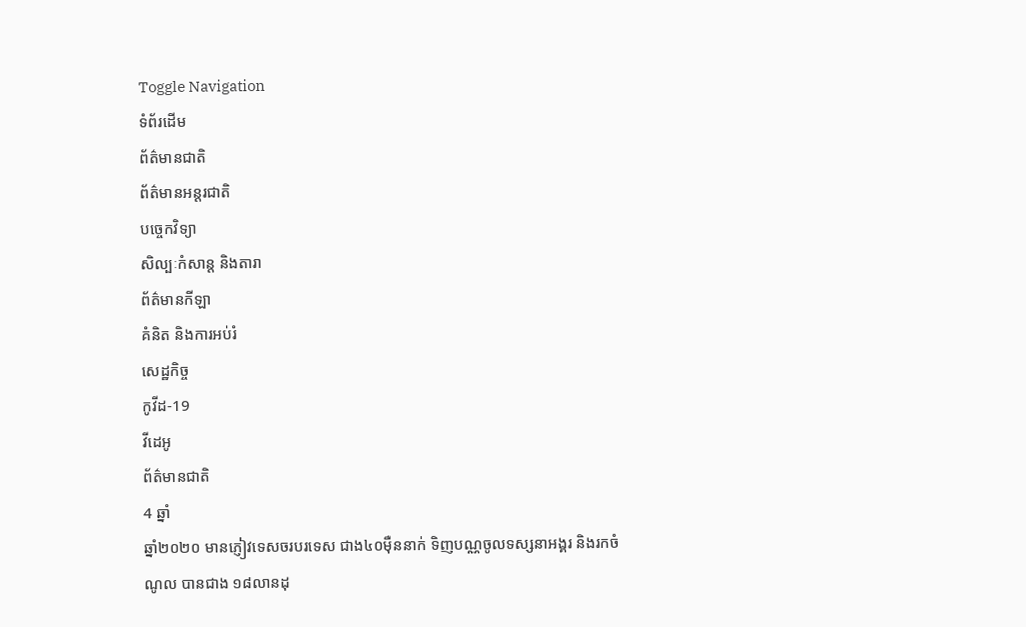Toggle Navigation
ទំព័រដើម
ព័ត៌មានជាតិ
ព័ត៌មានអន្តរជាតិ
បច្ចេកវិទ្យា
សិល្បៈកំសាន្ត និងតារា
ព័ត៌មានកីឡា
គំនិត និងការអប់រំ
សេដ្ឋកិច្ច
កូវីដ-19
វីដេអូ
ព័ត៌មានជាតិ
4 ឆ្នាំ
ឆ្នាំ២០២០ មានភ្ញៀវទេសចរបរទេស ជាង៤០ម៉ឺននាក់ ទិញបណ្ណចូលទស្សនាអង្គរ និងរកចំណូល បានជាង ១៨លានដុ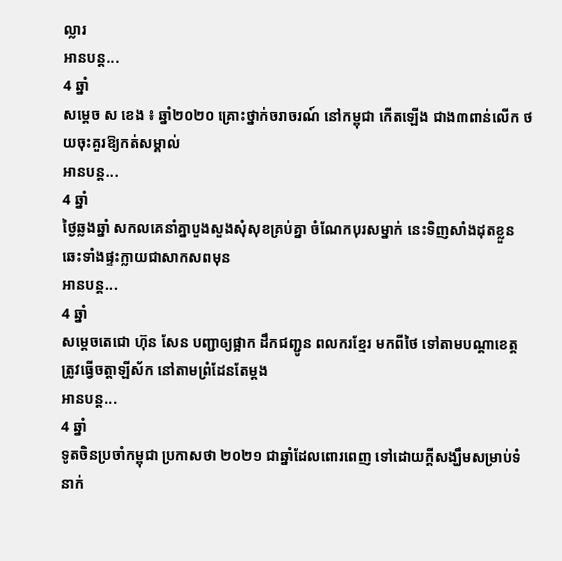ល្លារ
អានបន្ត...
4 ឆ្នាំ
សម្ដេច ស ខេង ៖ ឆ្នាំ២០២០ គ្រោះថ្នាក់ចរាចរណ៍ នៅកម្ពុជា កើតឡើង ជាង៣ពាន់លើក ថយចុះគួរឱ្យកត់សម្គាល់
អានបន្ត...
4 ឆ្នាំ
ថ្ងៃឆ្លងឆ្នាំ សកលគេនាំគ្នាបួងសួងសុំសុខគ្រប់គ្នា ចំណែកបុរសម្នាក់ នេះទិញសាំងដុតខ្លួន ឆេះទាំងផ្ទះក្លាយជាសាកសពមុន
អានបន្ត...
4 ឆ្នាំ
សម្ដេចតេជោ ហ៊ុន សែន បញ្ជាឲ្យផ្អាក ដឹកជញ្ជូន ពលករខ្មែរ មកពីថៃ ទៅតាមបណ្ដាខេត្ត ត្រូវធ្វើចត្តាឡីស័ក នៅតាមព្រំដែនតែម្ដង
អានបន្ត...
4 ឆ្នាំ
ទូតចិនប្រចាំកម្ពុជា ប្រកាសថា ២០២១ ជាឆ្នាំដែលពោរពេញ ទៅដោយក្តីសង្ឃឹមសម្រាប់ទំនាក់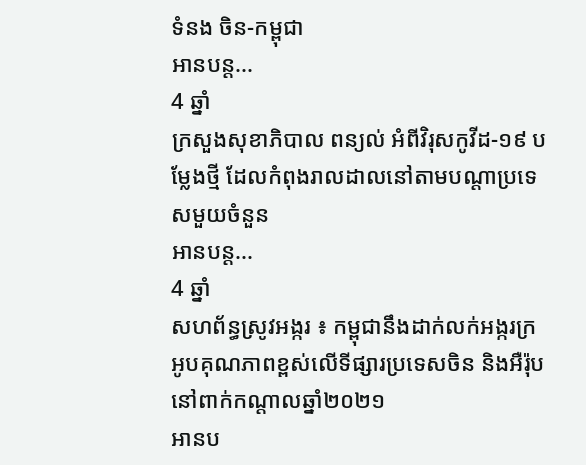ទំនង ចិន-កម្ពុជា
អានបន្ត...
4 ឆ្នាំ
ក្រសួងសុខាភិបាល ពន្យល់ អំពីវិរុសកូវីដ-១៩ បម្លែងថ្មី ដែលកំពុងរាលដាលនៅតាមបណ្តាប្រទេសមួយចំនួន
អានបន្ត...
4 ឆ្នាំ
សហព័ន្ធស្រូវអង្ករ ៖ កម្ពុជានឹងដាក់លក់អង្ករក្រអូបគុណភាពខ្ពស់លើទីផ្សារប្រទេសចិន និងអឺរ៉ុប នៅពាក់កណ្តាលឆ្នាំ២០២១
អានប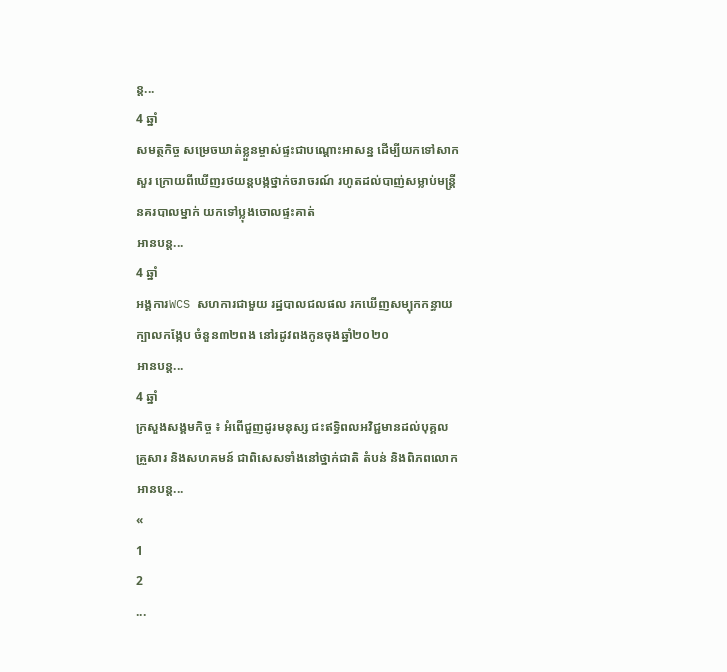ន្ត...
4 ឆ្នាំ
សមត្ថកិច្ច សម្រេចឃាត់ខ្លួនម្ចាស់ផ្ទះជាបណ្ដោះអាសន្ន ដើម្បីយកទៅសាកសួរ ក្រោយពីឃើញរថយន្ដបង្កថ្នាក់ចរាចរណ៍ រហូតដល់បាញ់សម្លាប់មន្ត្រីនគរបាលម្នាក់ យកទៅប្លុងចោលផ្ទះគាត់
អានបន្ត...
4 ឆ្នាំ
អង្គការWCS សហការជាមួយ រដ្ឋបាលជលផល រកឃើញសម្បុកកន្ធាយក្បាលកង្កែប ចំនួន៣២ពង នៅរដូវពងកូនចុងឆ្នាំ២០២០
អានបន្ត...
4 ឆ្នាំ
ក្រសួងសង្គមកិច្ច ៖ អំពើជួញដូរមនុស្ស ជះឥទ្ធិពលអវិជ្ជមានដល់បុគ្គល គ្រួសារ និងសហគមន៍ ជាពិសេសទាំងនៅថ្នាក់ជាតិ តំបន់ និងពិភពលោក
អានបន្ត...
«
1
2
...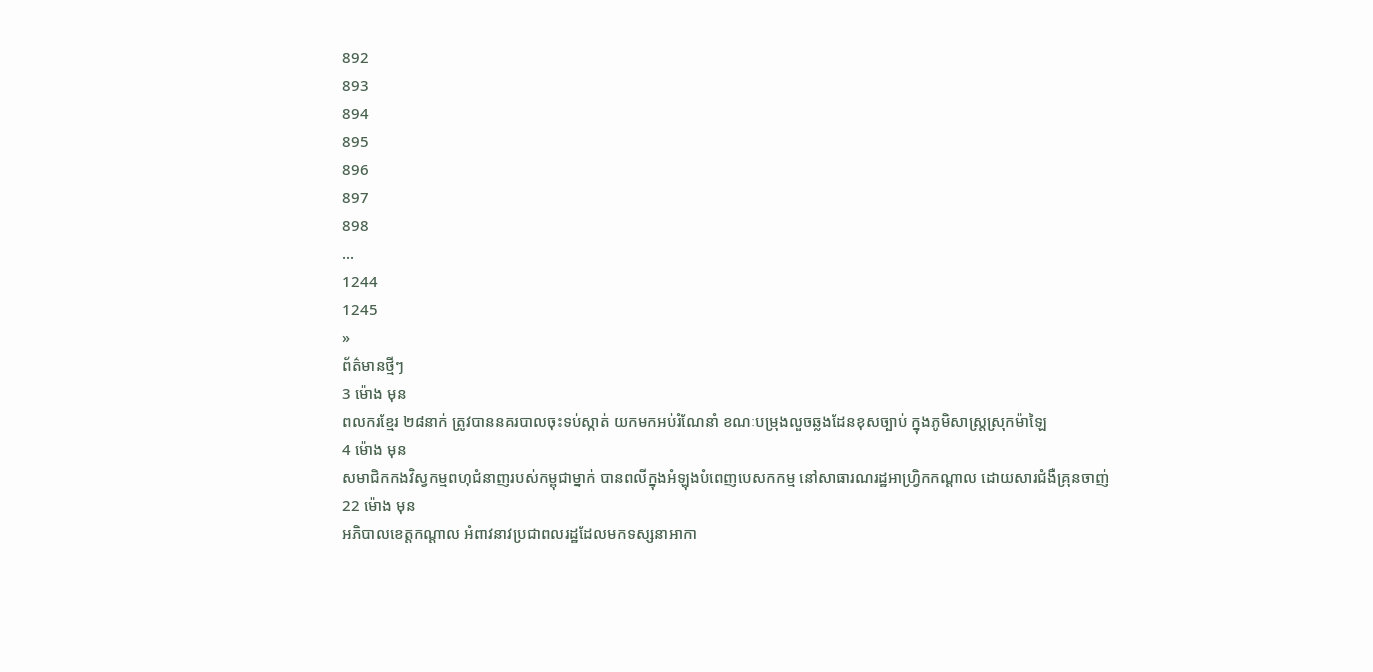892
893
894
895
896
897
898
...
1244
1245
»
ព័ត៌មានថ្មីៗ
3 ម៉ោង មុន
ពលករខ្មែរ ២៨នាក់ ត្រូវបាននគរបាលចុះទប់ស្កាត់ យកមកអប់រំណែនាំ ខណៈបម្រុងលួចឆ្លងដែនខុសច្បាប់ ក្នុងភូមិសាស្រ្តស្រុកម៉ាឡៃ
4 ម៉ោង មុន
សមាជិកកងវិស្វកម្មពហុជំនាញរបស់កម្ពុជាម្នាក់ បានពលីក្នុងអំឡុងបំពេញបេសកកម្ម នៅសាធារណរដ្ឋអាហ្វ្រិកកណ្តាល ដោយសារជំងឺគ្រុនចាញ់
22 ម៉ោង មុន
អភិបាលខេត្តកណ្តាល អំពាវនាវប្រជាពលរដ្ឋដែលមកទស្សនាអាកា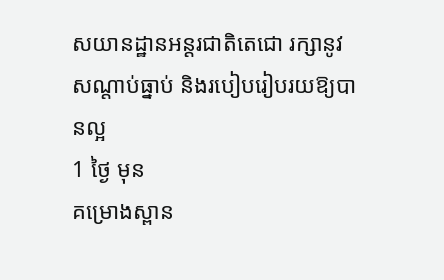សយានដ្ឋានអន្ដរជាតិតេជោ រក្សានូវសណ្ដាប់ធ្នាប់ និងរបៀបរៀបរយឱ្យបានល្អ
1 ថ្ងៃ មុន
គម្រោងស្ពាន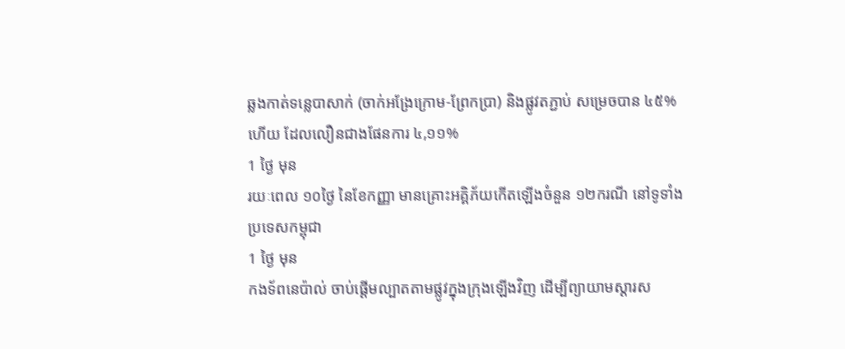ឆ្លងកាត់ទន្លេបាសាក់ (ចាក់អង្រែក្រោម-ព្រែកប្រា) និងផ្លូវតភ្ជាប់ សម្រេចបាន ៤៥% ហើយ ដែលលឿនជាងផែនការ ៤,១១%
1 ថ្ងៃ មុន
រយៈពេល ១០ថ្ងៃ នៃខែកញ្ញា មានគ្រោះអគ្គិភ័យកើតឡើងចំនួន ១២ករណី នៅទូទាំងប្រទេសកម្ពុជា
1 ថ្ងៃ មុន
កងទ័ពនេប៉ាល់ ចាប់ផ្តើមល្បាតតាមផ្លូវក្នុងក្រុងឡើងវិញ ដើម្បីព្យាយាមស្ដារស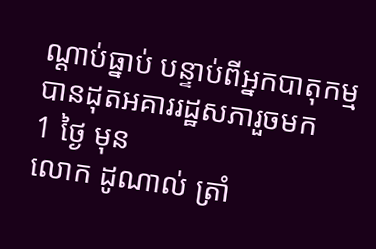ណ្តាប់ធ្នាប់ បន្ទាប់ពីអ្នកបាតុកម្មបានដុតអគាររដ្ឋសភារួចមក
1 ថ្ងៃ មុន
លោក ដូណាល់ ត្រាំ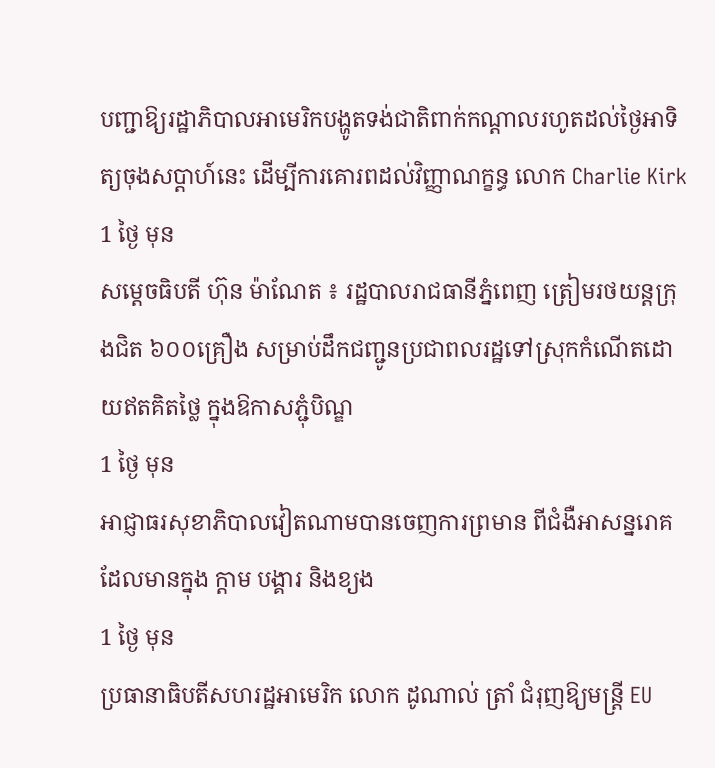បញ្ជាឱ្យរដ្ឋាភិបាលអាមេរិកបង្ហូតទង់ជាតិពាក់កណ្ដាលរហូតដល់ថ្ងៃអាទិត្យចុងសប្ដាហ៍នេះ ដើម្បីការគោរពដល់វិញ្ញាណក្ខន្ធ លោក Charlie Kirk
1 ថ្ងៃ មុន
សម្ដេចធិបតី ហ៊ុន ម៉ាណែត ៖ រដ្ឋបាលរាជធានីភ្នំពេញ ត្រៀមរថយន្តក្រុងជិត ៦០០គ្រឿង សម្រាប់ដឹកជញ្ជូនប្រជាពលរដ្ឋទៅស្រុកកំណើតដោយឥតគិតថ្លៃ ក្នុងឱកាសភ្ជុំបិណ្ឌ
1 ថ្ងៃ មុន
អាជ្ញាធរសុខាភិបាលវៀតណាមបានចេញការព្រមាន ពីជំងឺអាសន្នរោគដែលមានក្នុង ក្ដាម បង្គារ និងខ្យង
1 ថ្ងៃ មុន
ប្រធានាធិបតីសហរដ្ឋអាមេរិក លោក ដូណាល់ ត្រាំ ជំរុញឱ្យមន្ត្រី EU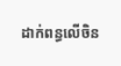ដាក់ពន្ធលើចិន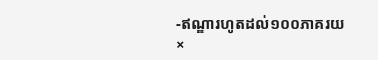-ឥណ្ឌារហូតដល់១០០ភាគរយ
×